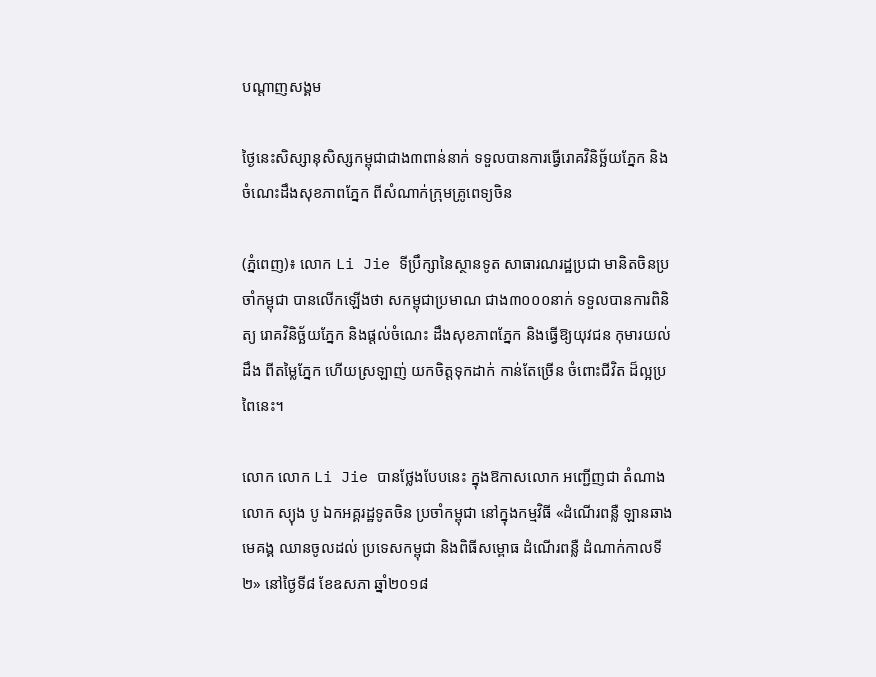បណ្តាញសង្គម

ថ្ងៃនេះសិស្សានុសិស្សកម្ពុជាជាង៣ពាន់នាក់ ទទួលបានការធ្វើរោគវិនិច្ឆ័យភ្នែក និងចំណេះដឹងសុខភាពភ្នែក ពីសំណាក់ក្រុមគ្រូពេទ្យចិន

(ភ្នំពេញ)៖ លោក Li Jie ទីប្រឹក្សានៃស្ថានទូត សាធារណរដ្ឋប្រជា មានិតចិនប្រចាំកម្ពុជា បានលើកឡើងថា សកម្ពុជាប្រមាណ ជាង៣០០០នាក់ ទទួលបានការពិនិត្យ រោគវិនិច្ឆ័យភ្នែក និងផ្តល់ចំណេះ ដឹងសុខភាពភ្នែក និងធ្វើឱ្យយុវជន កុមារយល់ដឹង ពីតម្លៃភ្នែក ហើយស្រឡាញ់ យកចិត្តទុកដាក់ កាន់តែច្រើន ចំពោះជីវិត ដ៏ល្អប្រពៃនេះ។

លោក លោក Li Jie បានថ្លែងបែបនេះ ក្នុងឱកាសលោក អញ្ជើញជា តំណាងលោក ស្យុង បូ ឯកអគ្គរដ្ឋទូតចិន ប្រចាំកម្ពុជា នៅក្នុងកម្មវិធី «ដំណើរពន្លឺ ឡានឆាង មេគង្គ ឈានចូលដល់ ប្រទេសកម្ពុជា និងពិធីសម្ពោធ ដំណើរពន្លឺ ដំណាក់កាលទី២» នៅថ្ងៃទី៨ ខែឧសភា ឆ្នាំ២០១៨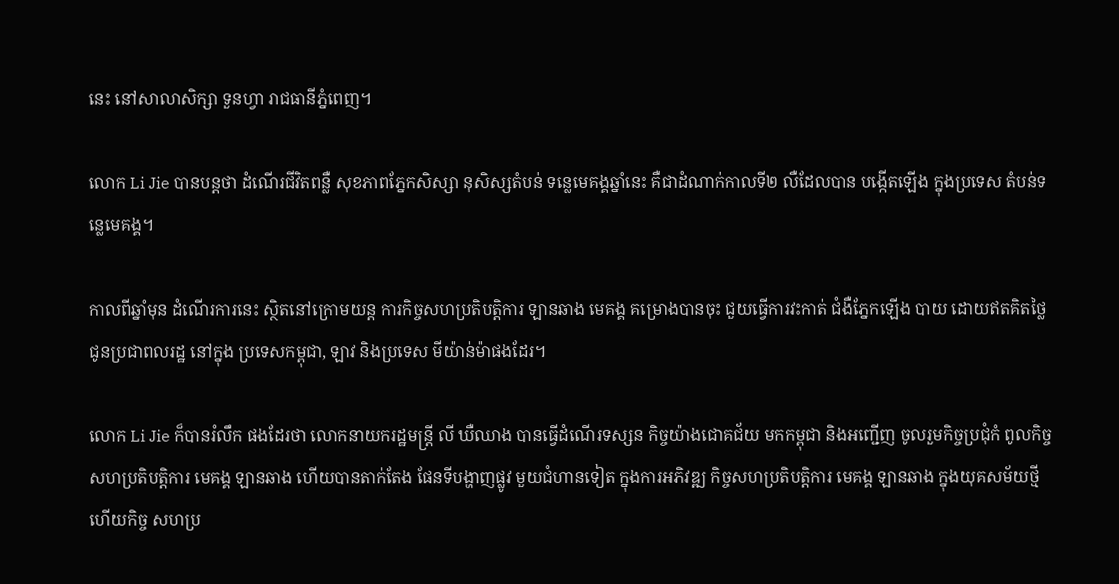នេះ នៅសាលាសិក្សា ទួនហ្វា រាជធានីភ្នំពេញ។

លោក Li Jie បានបន្តថា ដំណើរជីវិតពន្លឺ សុខភាពភ្នែកសិស្សា នុសិស្សតំបន់ ទន្លេមេគង្គឆ្នាំនេះ គឺជាដំណាក់កាលទី២ លឺដែលបាន បង្កើតឡើង ក្នុងប្រទេស តំបន់ទន្លេមេគង្គ។

កាលពីឆ្នាំមុន ដំណើរការនេះ ស្ថិតនៅក្រោមយន្ត ការកិច្ចសហប្រតិបត្តិការ ឡានឆាង មេគង្គ គម្រោងបានចុះ ជួយធ្វើការវះកាត់ ជំងឺភ្នែកឡើង បាយ ដោយឥតគិតថ្លៃ ជូនប្រជាពលរដ្ឋ នៅក្នុង ប្រទេសកម្ពុជា, ឡាវ និងប្រទេស មីយ៉ាន់ម៉ាផងដែរ។

លោក Li Jie ក៏បានរំលឹក ផងដែរថា លោកនាយករដ្ឋមន្ត្រី លី ឃឺឈាង បានធ្វើដំណើរទស្សន កិច្ចយ៉ាងជោគជ័យ មកកម្ពុជា និងអញ្ជើញ ចូលរួមកិច្ចប្រជុំកំ ពូលកិច្ចសហប្រតិបត្តិការ មេគង្គ ឡានឆាង ហើយបានតាក់តែង ផែនទីបង្ហាញផ្លូវ មួយជំហានទៀត ក្នុងការអភិវឌ្ឍ កិច្ចសហប្រតិបត្តិការ មេគង្គ ឡានឆាង ក្នុងយុគសម័យថ្មី ហើយកិច្ច សហប្រ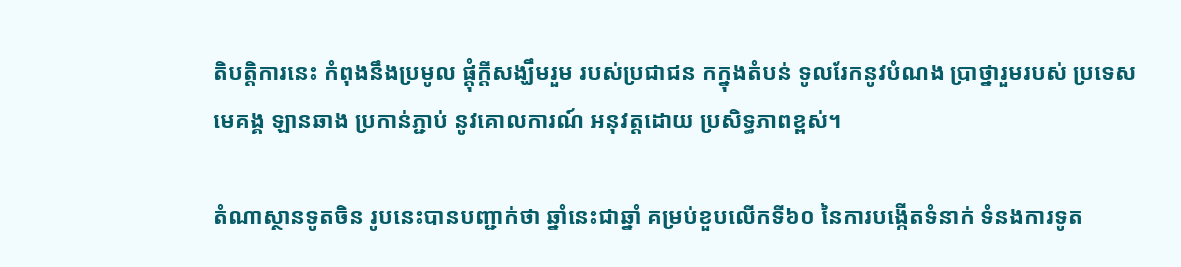តិបតិ្តការនេះ កំពុងនឹងប្រមូល ផ្តុំក្តីសង្ឃឹមរួម របស់ប្រជាជន កក្នុងតំបន់ ទូលរែកនូវបំណង ប្រាថ្នារួមរបស់ ប្រទេសមេគង្គ ឡានឆាង ប្រកាន់ភ្ជាប់ នូវគោលការណ៍ អនុវត្តដោយ ប្រសិទ្ធភាពខ្ពស់។

តំណាស្ថានទូតចិន រូបនេះបានបញ្ជាក់ថា ឆ្នាំនេះជាឆ្នាំ គម្រប់ខួបលើកទី៦០ នៃការបង្កើតទំនាក់ ទំនងការទូត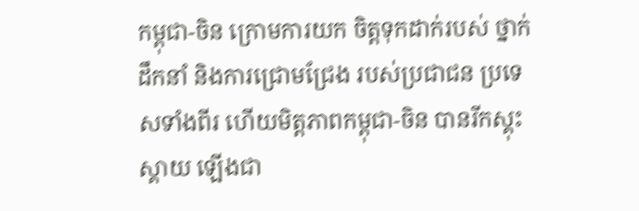កម្ពុជា-ចិន ក្រោមការយក ចិត្តទុកដាក់របស់ ថ្នាក់ដឹកនាំ និងការជ្រោមជ្រែង របស់ប្រជាជន ប្រទេសទាំងពីរ ហើយមិត្តភាពកម្ពុជា-ចិន បានរីកស្គុះស្គាយ ឡើងជា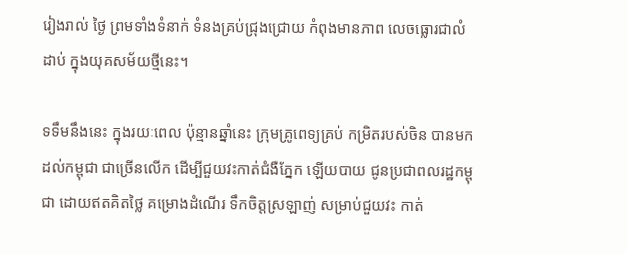រៀងរាល់ ថ្ងៃ ព្រមទាំងទំនាក់ ទំនងគ្រប់ជ្រុងជ្រោយ កំពុងមានភាព លេចធ្លោរជាលំដាប់ ក្នុងយុគសម័យថ្មីនេះ។

ទទឹមនឹងនេះ ក្នុងរយៈពេល ប៉ុន្មានឆ្នាំនេះ ក្រុមគ្រូពេទ្យគ្រប់ កម្រិតរបស់ចិន បានមកដល់កម្ពុជា ជាច្រើនលើក ដើម្បីជួយវះកាត់ជំងឺភ្នែក ឡើយបាយ ជូនប្រជាពលរដ្ឋកម្ពុជា ដោយឥតគិតថ្លៃ គម្រោងដំណើរ ទឹកចិត្តស្រឡាញ់ សម្រាប់ជួយវះ កាត់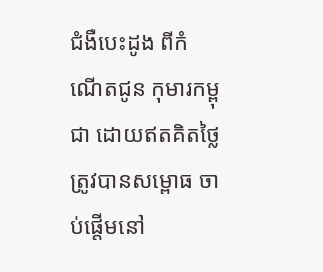ជំងឺបេះដូង ពីកំណើតជូន កុមារកម្ពុជា ដោយឥតគិតថ្លៃ ត្រូវបានសម្ពោធ ចាប់ផ្តើមនៅ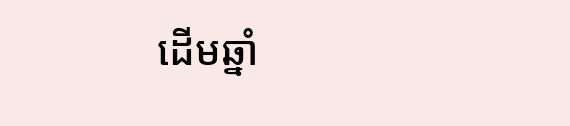ដើមឆ្នាំ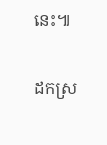នេះ៕

ដកស្រ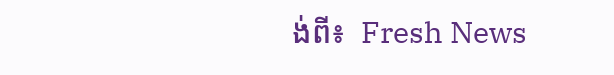ង់ពី៖  Fresh News